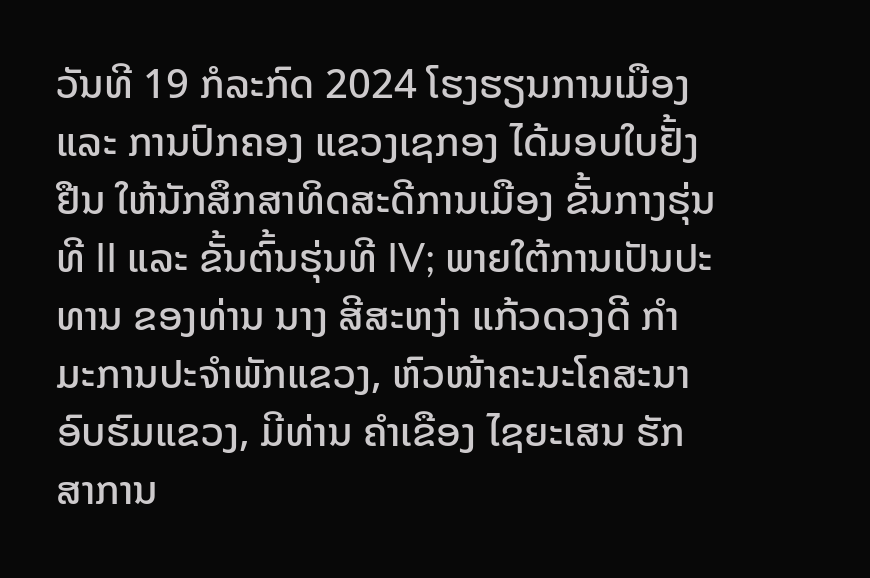ວັນທີ 19 ກໍລະກົດ 2024 ໂຮງຮຽນການເມືອງ ແລະ ການປົກຄອງ ແຂວງເຊກອງ ໄດ້ມອບໃບຢັ້ງຢືນ ໃຫ້ນັກສຶກສາທິດສະດີການເມືອງ ຂັ້ນກາງຮຸ່ນທີ II ແລະ ຂັ້ນຕົ້ນຮຸ່ນທີ IV; ພາຍໃຕ້ການເປັນປະທານ ຂອງທ່ານ ນາງ ສີສະຫງ່າ ແກ້ວດວງດີ ກຳມະການປະຈຳພັກແຂວງ, ຫົວໜ້າຄະນະໂຄສະນາອົບຮົມແຂວງ, ມີທ່ານ ຄຳເຂືອງ ໄຊຍະເສນ ຮັກສາການ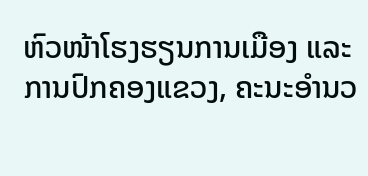ຫົວໜ້າໂຮງຮຽນການເມືອງ ແລະ ການປົກຄອງແຂວງ, ຄະນະອຳນວ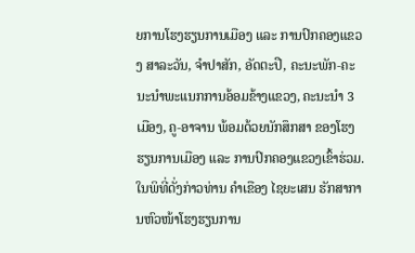ຍການໂຮງຮຽນການເມືອງ ແລະ ການປົກຄອງແຂວງ ສາລະວັນ, ຈຳປາສັກ, ອັດຕະປື, ຄະນະພັກ-ຄະນະນຳພະແນກການອ້ອມຂ້າງແຂວງ, ຄະນະນໍາ 3 ເມືອງ, ຄູ-ອາຈານ ພ້ອມດ້ວຍນັກສຶກສາ ຂອງໂຮງຮຽນການເມືອງ ແລະ ການປົກຄອງແຂວງເຂົ້າຮ່ວມ.
ໃນພິທີ່ດັ່ງກ່າວທ່ານ ຄຳເຂືອງ ໄຊຍະເສນ ຮັກສາການຫົວໜ້າໂຮງຮຽນການ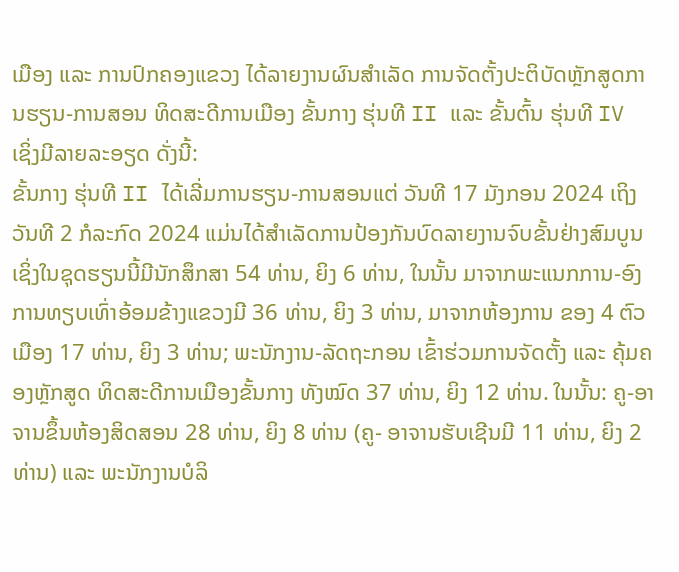ເມືອງ ແລະ ການປົກຄອງແຂວງ ໄດ້ລາຍງານຜົນສໍາເລັດ ການຈັດຕັ້ງປະຕິບັດຫຼັກສູດການຮຽນ-ການສອນ ທິດສະດີການເມືອງ ຂັ້ນກາງ ຮຸ່ນທີ II ແລະ ຂັ້ນຕົ້ນ ຮຸ່ນທີ IV ເຊິ່ງມີລາຍລະອຽດ ດັ່ງນີ້:
ຂັ້ນກາງ ຮຸ່ນທີ II ໄດ້ເລີ່ມການຮຽນ-ການສອນແຕ່ ວັນທີ 17 ມັງກອນ 2024 ເຖິງວັນທີ 2 ກໍລະກົດ 2024 ແມ່ນໄດ້ສໍາເລັດການປ້ອງກັນບົດລາຍງານຈົບຂັ້ນຢ່າງສົມບູນ ເຊິ່ງໃນຊຸດຮຽນນີ້ມີນັກສຶກສາ 54 ທ່ານ, ຍິງ 6 ທ່ານ, ໃນນັ້ນ ມາຈາກພະແນກການ-ອົງການທຽບເທົ່າອ້ອມຂ້າງແຂວງມີ 36 ທ່ານ, ຍິງ 3 ທ່ານ, ມາຈາກຫ້ອງການ ຂອງ 4 ຕົວເມືອງ 17 ທ່ານ, ຍິງ 3 ທ່ານ; ພະນັກງານ-ລັດຖະກອນ ເຂົ້າຮ່ວມການຈັດຕັ້ງ ແລະ ຄຸ້ມຄອງຫຼັກສູດ ທິດສະດີການເມືອງຂັ້ນກາງ ທັງໝົດ 37 ທ່ານ, ຍິງ 12 ທ່ານ. ໃນນັ້ນ: ຄູ-ອາຈານຂຶ້ນຫ້ອງສິດສອນ 28 ທ່ານ, ຍິງ 8 ທ່ານ (ຄູ- ອາຈານຮັບເຊີນມີ 11 ທ່ານ, ຍິງ 2 ທ່ານ) ແລະ ພະນັກງານບໍລິ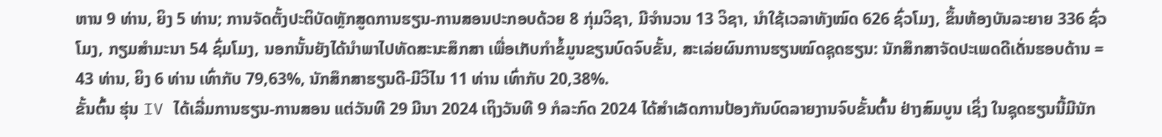ຫານ 9 ທ່ານ, ຍິງ 5 ທ່ານ; ການຈັດຕັ້ງປະຕິບັດຫຼັກສູດການຮຽນ-ການສອນປະກອບດ້ວຍ 8 ກຸ່ມວິຊາ, ມີຈໍານວນ 13 ວິຊາ, ນໍາໃຊ້ເວລາທັງໝົດ 626 ຊົ່ວໂມງ, ຂຶ້ນຫ້ອງບັນລະຍາຍ 336 ຊົ່ວໂມງ, ກຽມສໍາມະນາ 54 ຊົ່ມໂມງ, ນອກນັ້ນຍັງໄດ້ນໍາພາໄປທັດສະນະສຶກສາ ເພື່ອເກັບກຳຂໍ້ມູນຂຽນບົດຈົບຂັ້ນ, ສະເລ່ຍຜົນການຮຽນໝົດຊຸດຮຽນ: ນັກສຶກສາຈັດປະເພດດີເດັ່ນຮອບດ້ານ = 43 ທ່ານ, ຍິງ 6 ທ່ານ ເທົ່າກັບ 79,63%, ນັກສຶກສາຮຽນດີ-ມີວິໄນ 11 ທ່ານ ເທົ່າກັບ 20,38%.
ຂັ້ນຕົ້ນ ຮຸ່ນ IV ໄດ້ເລີ່ມການຮຽນ-ການສອນ ແຕ່ວັນທີ 29 ມີນາ 2024 ເຖິງວັນທີ 9 ກໍລະກົດ 2024 ໄດ້ສໍາເລັດການປ້ອງກັນບົດລາຍງານຈົບຂັ້ນຕົ້ນ ຢ່າງສົມບູນ ເຊິ່ງ ໃນຊຸດຮຽນນີ້ມີນັກ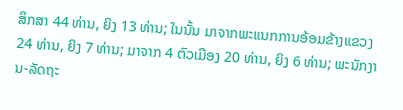ສຶກສາ 44 ທ່ານ, ຍິງ 13 ທ່ານ; ໃນນັ້ນ ມາຈາກພະແນກການອ້ອມຂ້າງແຂວງ 24 ທ່ານ, ຍິງ 7 ທ່ານ; ມາຈາກ 4 ຕົວເມືອງ 20 ທ່ານ, ຍິງ 6 ທ່ານ; ພະນັກງານ-ລັດຖະ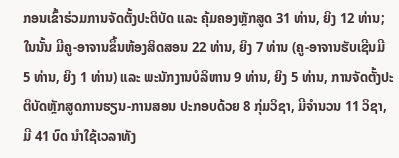ກອນເຂົ້າຮ່ວມການຈັດຕັ້ງປະຕິບັດ ແລະ ຄຸ້ມຄອງຫຼັກສູດ 31 ທ່ານ, ຍິງ 12 ທ່ານ; ໃນນັ້ນ ມີຄູ-ອາຈານຂຶ້ນຫ້ອງສິດສອນ 22 ທ່ານ, ຍິງ 7 ທ່ານ (ຄູ-ອາຈານຮັບເຊີນມີ 5 ທ່ານ, ຍິງ 1 ທ່ານ) ແລະ ພະນັກງານບໍລິຫານ 9 ທ່ານ, ຍິງ 5 ທ່ານ, ການຈັດຕັ້ງປະຕິບັດຫຼັກສູດການຮຽນ-ການສອນ ປະກອບດ້ວຍ 8 ກຸ່ມວິຊາ, ມີຈໍານວນ 11 ວິຊາ, ມີ 41 ບົດ ນໍາໃຊ້ເວລາທັງ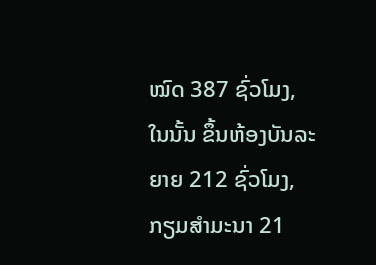ໝົດ 387 ຊົ່ວໂມງ, ໃນນັ້ນ ຂຶ້ນຫ້ອງບັນລະຍາຍ 212 ຊົ່ວໂມງ, ກຽມສໍາມະນາ 21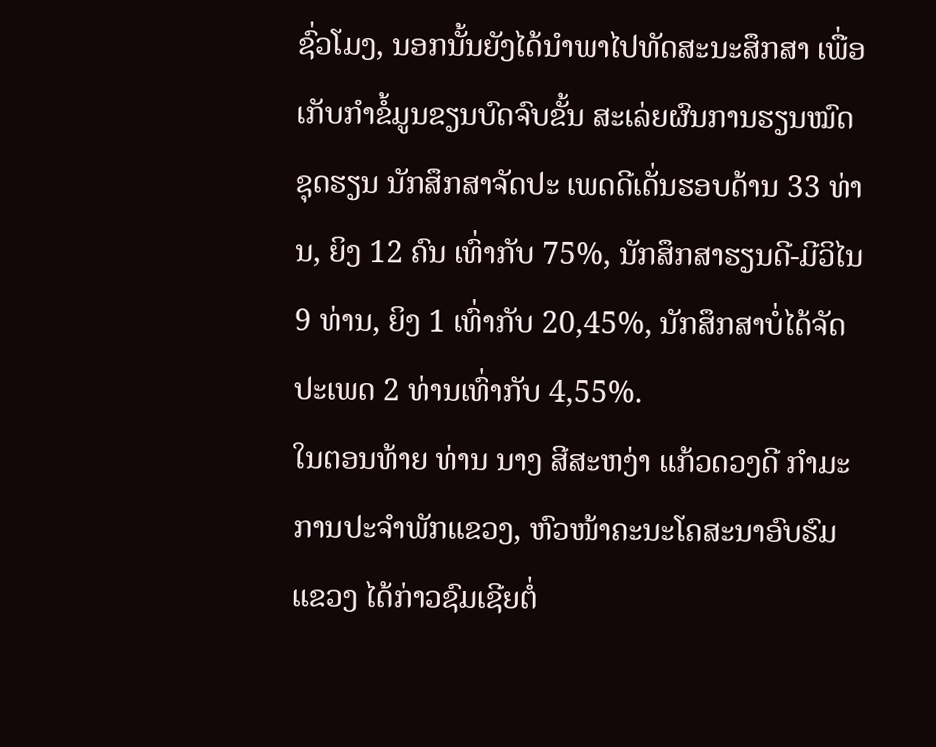ຊົ່ວໂມງ, ນອກນັ້ນຍັງໄດ້ນຳພາໄປທັດສະນະສຶກສາ ເພື່ອເກັບກຳຂໍ້ມູນຂຽນບົດຈົບຂັ້ນ ສະເລ່ຍຜົນການຮຽນໝົດຊຸດຮຽນ ນັກສຶກສາຈັດປະ ເພດດີເດັ່ນຮອບດ້ານ 33 ທ່ານ, ຍິງ 12 ຄົນ ເທົ່າກັບ 75%, ນັກສຶກສາຮຽນດີ-ມີວິໄນ 9 ທ່ານ, ຍິງ 1 ເທົ່າກັບ 20,45%, ນັກສຶກສາບໍ່ໄດ້ຈັດປະເພດ 2 ທ່ານເທົ່າກັບ 4,55%.
ໃນຕອນທ້າຍ ທ່ານ ນາງ ສີສະຫງ່າ ແກ້ວດວງດີ ກໍາມະການປະຈໍາພັກແຂວງ, ຫົວໜ້າຄະນະໂຄສະນາອົບຮົມແຂວງ ໄດ້ກ່າວຊົມເຊີຍຕໍ່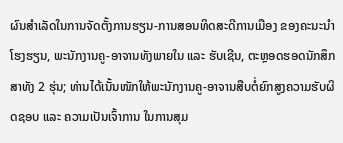ຜົນສຳເລັດໃນການຈັດຕັ້ງການຮຽນ-ການສອນທິດສະດີການເມືອງ ຂອງຄະນະນຳໂຮງຮຽນ, ພະນັກງານຄູ-ອາຈານທັງພາຍໃນ ແລະ ຮັບເຊີນ, ຕະຫຼອດຮອດນັກສຶກສາທັງ 2 ຮຸ່ນ; ທ່ານໄດ້ເນັ້ນໜັກໃຫ້ພະນັກງານຄູ-ອາຈານສືບຕໍ່ຍົກສູງຄວາມຮັບຜິດຊອບ ແລະ ຄວາມເປັນເຈົ້າການ ໃນການສຸມ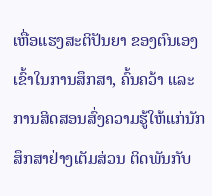ເຫື່ອແຮງສະຕິປັນຍາ ຂອງຕົນເອງເຂົ້າໃນການສຶກສາ, ຄົ້ນຄວ້າ ແລະ ການສິດສອນສົ່ງຄວາມຮູ້ໃຫ້ແກ່ນັກສຶກສາຢ່າງເຕັມສ່ວນ ຕິດພັນກັບ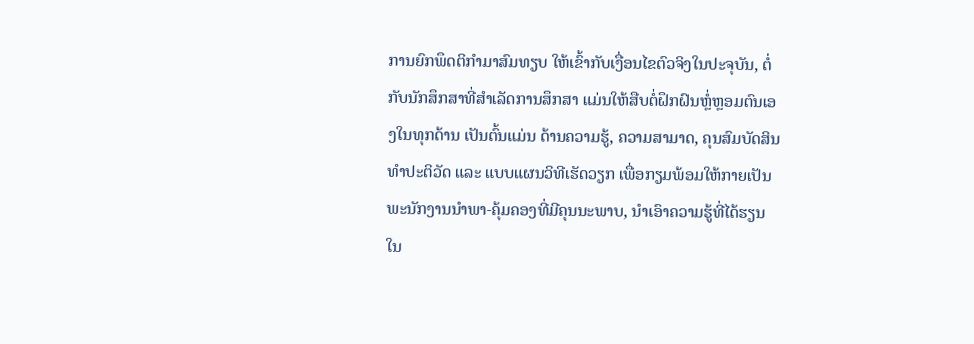ການຍົກພຶດຕິກໍາມາສົມທຽບ ໃຫ້ເຂົ້າກັບເງື່ອນໄຂຕົວຈິງໃນປະຈຸບັນ, ຕໍ່ກັບນັກສຶກສາທີ່ສໍາເລັດການສຶກສາ ແມ່ນໃຫ້ສືບຕໍ່ຝຶກຝົນຫຼໍ່ຫຼອມຕົນເອງໃນທຸກດ້ານ ເປັນຕົ້ນແມ່ນ ດ້ານຄວາມຮູ້, ຄວາມສາມາດ, ຄຸນສົມບັດສິນທໍາປະຕິວັດ ແລະ ແບບແຜນວິທີເຮັດວຽກ ເພື່ອກຽມພ້ອມໃຫ້ກາຍເປັນພະນັກງານນໍາພາ-ຄຸ້ມຄອງທີ່ມີຄຸນນະພາບ, ນໍາເອົາຄວາມຮູ້ທີ່ໄດ້ຮຽນໃນ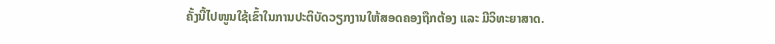ຄັ້ງນີ້ໄປໜູນໃຊ້ເຂົ້າໃນການປະຕິບັດວຽກງານໃຫ້ສອດຄອງຖືກຕ້ອງ ແລະ ມີວິທະຍາສາດ.